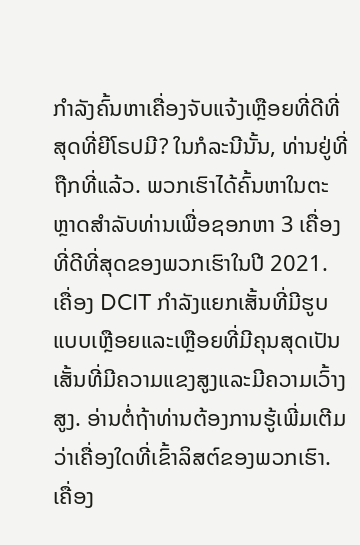ກຳລັງຄົ້ນຫາເຄື່ອງຈັບແຈ້ງເຫຼືອຍທີ່ດີທີ່ສຸດທີ່ຍີໂຣປມີ? ໃນກໍລະນີນັ້ນ, ທ່ານຢູ່ທີ່ຖືກທີ່ແລ້ວ. ພວກເຮົາໄດ້ຄົ້ນຫາໃນຕະຫຼາດສຳລັບທ່ານເພື່ອຊອກຫາ 3 ເຄື່ອງທີ່ດີທີ່ສຸດຂອງພວກເຮົາໃນປີ 2021. ເຄື່ອງ DCIT ກຳລັງແຍກເສັ້ນທີ່ມີຮູບແບບເຫຼືອຍແລະເຫຼືອຍທີ່ມີຄຸນສຸດເປັນເສັ້ນທີ່ມີຄວາມແຂງສູງແລະມີຄວາມເວົ້າງສູງ. ອ່ານຕໍ່ຖ້າທ່ານຕ້ອງການຮູ້ເພີ່ມເຕີມວ່າເຄື່ອງໃດທີ່ເຂົ້າລິສຕ໌ຂອງພວກເຮົາ.
ເຄື່ອງ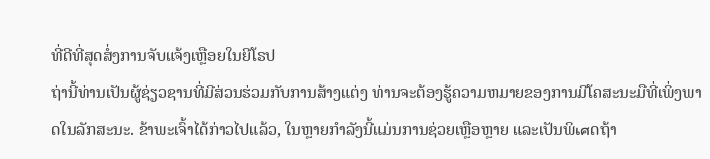ທີ່ດີທີ່ສຸດສໍ່ງການຈັບແຈ້ງເຫຼືອຍໃນຍີໂຣປ
ຖ່ານີ້ທ່ານເປັນຜູ້ຊ່ຽວຊານທີ່ມີສ່ວນຮ່ວມກັບການສ້າງແຕ່ງ ທ່ານຈະຕ້ອງຮູ້ຄວາມຫມາຍຂອງການມີໂຄສະນະມືທີ່ເພິ່ງພາດໃນລັກສະນະ. ຂ້າພະເຈົ້າໄດ້ກ່າວໄປແລ້ວ, ໃນຫຼາຍກໍາລັງນີ້ແມ່ນການຊ່ວຍເຫຼືອຫຼາຍ ແລະເປັນພິเศດຖ້າ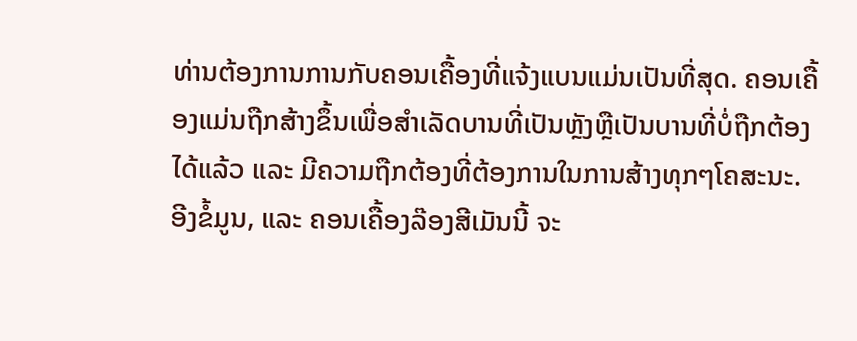ທ່ານຕ້ອງການການກັບຄອນເຄື້ອງທີ່ແຈ້ງແບນແມ່ນເປັນທີ່ສຸດ. ຄອນເຄື້ອງແມ່ນຖືກສ້າງຂຶ້ນເພື່ອສຳເລັດບານທີ່ເປັນຫຼັງຫຼືເປັນບານທີ່ບໍ່ຖືກຕ້ອງໄດ້ແລ້ວ ແລະ ມີຄວາມຖືກຕ້ອງທີ່ຕ້ອງການໃນການສ້າງທຸກໆໂຄສະນະ. ອີງຂໍ້ມູນ, ແລະ ຄອນເຄື້ອງລ໊ອງສີເມັນນີ້ ຈະ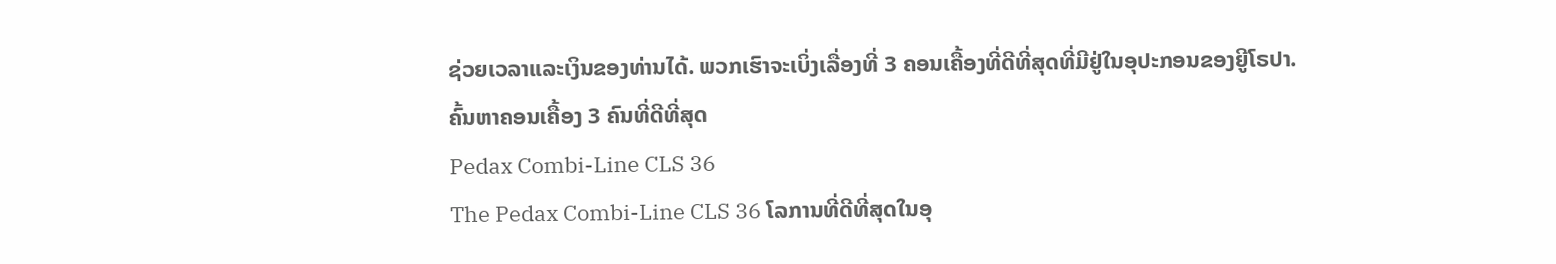ຊ່ວຍເວລາແລະເງິນຂອງທ່ານໄດ້. ພວກເຮົາຈະເບິ່ງເລື່ອງທີ່ 3 ຄອນເຄື້ອງທີ່ດີທີ່ສຸດທີ່ມີຢູ່ໃນອຸປະກອນຂອງຍີູໂຣປາ.
ຄົ້ນຫາຄອນເຄື້ອງ 3 ຄົນທີ່ດີທີ່ສຸດ
Pedax Combi-Line CLS 36
The Pedax Combi-Line CLS 36 ໂລການທີ່ດີທີ່ສຸດໃນອຸ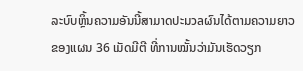ລະບົບຫຼິ້ນຄວາມອັນນີ້ສາມາດປະมวลຜົນໄດ້ຕາມຄວາມຍາວຂອງແຜນ 36 ເມັດມີຕີ ທີ່ການໝັ້ນວ່າມັນເຮັດວຽກ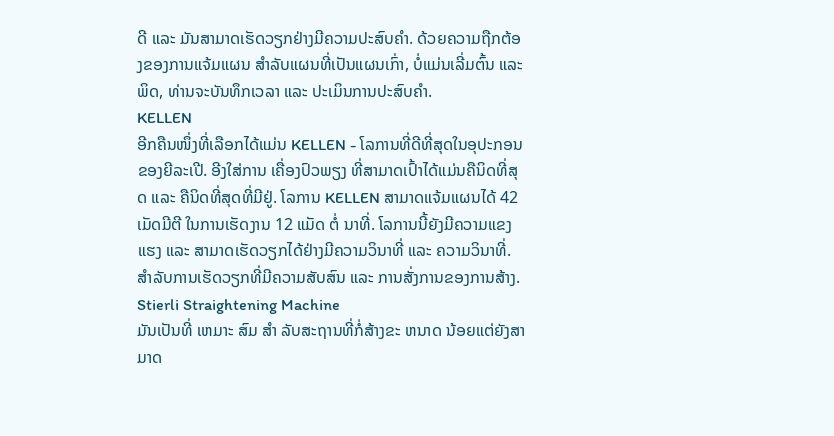ດີ ແລະ ມັນສາມາດເຮັດວຽກຢ່າງມີຄວາມປະສົບຄຳ. ດ້ວຍຄວາມຖືກຕ້ອງຂອງການແຈ້ມແຜນ ສຳລັບແຜນທີ່ເປັນແຜນເກົ່າ, ບໍ່ແມ່ນເລີ່ມຕົ້ນ ແລະ ພິດ, ທ່ານຈະບັນທຶກເວລາ ແລະ ປະເມິນການປະສົບຄຳ.
KELLEN
ອີກຄືນໜຶ່ງທີ່ເລືອກໄດ້ແມ່ນ KELLEN - ໂລການທີ່ດີທີ່ສຸດໃນອຸປະກອນຂອງຍີລະເປີ. ອີງໃສ່ການ ເຄື່ອງປົວພຽງ ທີ່ສາມາດເປົ້າໄດ້ແມ່ນຄືນິດທີ່ສຸດ ແລະ ຄືນິດທີ່ສຸດທີ່ມີຢູ່. ໂລການ KELLEN ສາມາດແຈ້ມແຜນໄດ້ 42 ເມັດມີຕີ ໃນການເຮັດງານ 12 ແມັດ ຕໍ່ ນາທີ່. ໂລການນີ້ຍັງມີຄວາມແຂງແຮງ ແລະ ສາມາດເຮັດວຽກໄດ້ຢ່າງມີຄວາມວິນາທີ່ ແລະ ຄວາມວິນາທີ່. ສຳລັບການເຮັດວຽກທີ່ມີຄວາມສັບສົນ ແລະ ການສັ່ງການຂອງການສ້າງ.
Stierli Straightening Machine
ມັນເປັນທີ່ ເຫມາະ ສົມ ສໍາ ລັບສະຖານທີ່ກໍ່ສ້າງຂະ ຫນາດ ນ້ອຍແຕ່ຍັງສາມາດ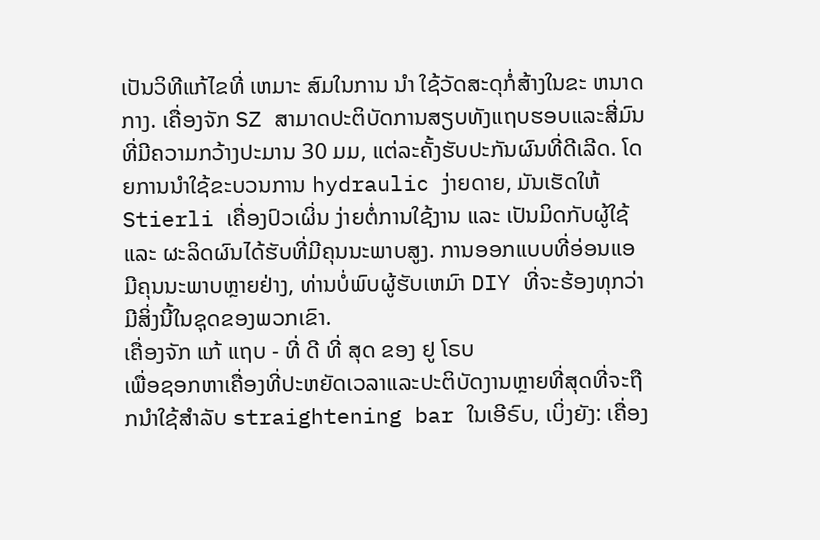ເປັນວິທີແກ້ໄຂທີ່ ເຫມາະ ສົມໃນການ ນໍາ ໃຊ້ວັດສະດຸກໍ່ສ້າງໃນຂະ ຫນາດ ກາງ. ເຄື່ອງຈັກ SZ ສາມາດປະຕິບັດການສຽບທັງແຖບຮອບແລະສີ່ມົນທີ່ມີຄວາມກວ້າງປະມານ 30 ມມ, ແຕ່ລະຄັ້ງຮັບປະກັນຜົນທີ່ດີເລີດ. ໂດຍການນໍາໃຊ້ຂະບວນການ hydraulic ງ່າຍດາຍ, ມັນເຮັດໃຫ້ Stierli ເຄື່ອງປົວເຜິ່ນ ງ່າຍຕໍ່ການໃຊ້ງານ ແລະ ເປັນມິດກັບຜູ້ໃຊ້ ແລະ ຜະລິດຜົນໄດ້ຮັບທີ່ມີຄຸນນະພາບສູງ. ການອອກແບບທີ່ອ່ອນແອ ມີຄຸນນະພາບຫຼາຍຢ່າງ, ທ່ານບໍ່ພົບຜູ້ຮັບເຫມົາ DIY ທີ່ຈະຮ້ອງທຸກວ່າມີສິ່ງນີ້ໃນຊຸດຂອງພວກເຂົາ.
ເຄື່ອງຈັກ ແກ້ ແຖບ - ທີ່ ດີ ທີ່ ສຸດ ຂອງ ຢູ ໂຣບ
ເພື່ອຊອກຫາເຄື່ອງທີ່ປະຫຍັດເວລາແລະປະຕິບັດງານຫຼາຍທີ່ສຸດທີ່ຈະຖືກນໍາໃຊ້ສໍາລັບ straightening bar ໃນເອີຣົບ, ເບິ່ງຍັງ: ເຄື່ອງ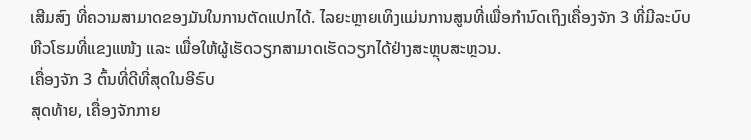ເສີມສົງ ທີ່ຄວາມສາມາດຂອງມັນໃນການຕັດແປກໄດ້. ໄລຍະຫຼາຍເທິງແມ່ນການສູນທີ່ເພື່ອກຳນົດເຖິງເຄື່ອງຈັກ 3 ທີ່ມີລະບົບຫີວໂຮມທີ່ແຂງແໜ້ງ ແລະ ເພື່ອໃຫ້ຜູ້ເຮັດວຽກສາມາດເຮັດວຽກໄດ້ຢ່າງສະຫຼຸບສະຫຼວນ.
ເຄື່ອງຈັກ 3 ຕົ້ນທີ່ດີທີ່ສຸດໃນອີຣົບ
ສຸດທ້າຍ, เຄື່ອງຈັກກາຍ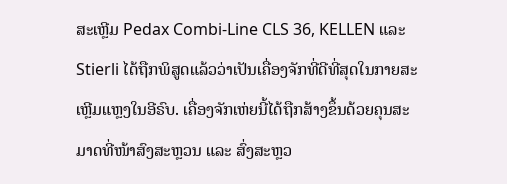ສະເຫຼີມ Pedax Combi-Line CLS 36, KELLEN ແລະ Stierli ໄດ້ຖືກພິສູດແລ້ວວ່າເປັນເຄື່ອງຈັກທີ່ດີທີ່ສຸດໃນກາຍສະເຫຼີມແຫຼງໃນອີຣົບ. ເຄື່ອງຈັກເຫ່ຍນີ້ໄດ້ຖືກສ້າງຂຶ້ນດ້ວຍຄຸນສະມາດທີ່ໜ້າສົງສະຫຼວນ ແລະ ສົ່ງສະຫຼວ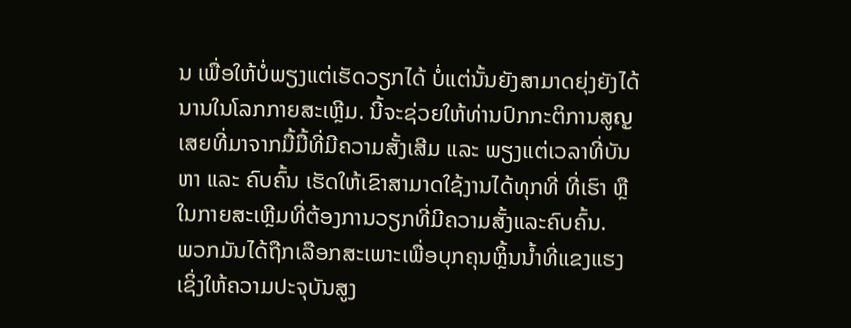ນ ເພື່ອໃຫ້ບໍ່ພຽງແຕ່ເຮັດວຽກໄດ້ ບໍ່ແຕ່ນັ້ນຍັງສາມາດຍຸ່ງຍັງໄດ້ນານໃນໂລກກາຍສະເຫຼີມ. ນີ້ຈະຊ່ວຍໃຫ້ທ່ານປົກກະຕິການສູญເສຍທີ່ມາຈາກມື້ມື້ທີ່ມີຄວາມສັ້ງເສີມ ແລະ ພຽງແຕ່ເວລາທີ່ບັນຫາ ແລະ ຄົບຄົ້ນ ເຮັດໃຫ້ເຂົາສາມາດໃຊ້ງານໄດ້ທຸກທີ່ ທີ່ເຮົາ ຫຼື ໃນກາຍສະເຫຼີມທີ່ຕ້ອງການວຽກທີ່ມີຄວາມສັ້ງແລະຄົບຄົ້ນ.
ພວກມັນໄດ້ຖືກເລືອກສະເພາະເພື່ອບຸກຄຸນຫຼິ້ນນ້ຳທີ່ແຂງແຮງ ເຊິ່ງໃຫ້ຄວາມປະຈຸບັນສູງ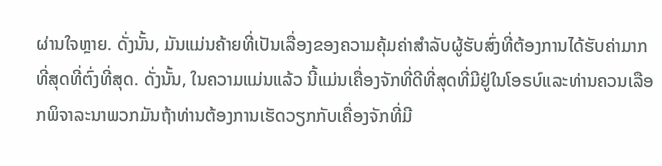ຜ່ານໃຈຫຼາຍ. ດັ່ງນັ້ນ, ມັນແມ່ນຄ້າຍທີ່ເປັນເລື່ອງຂອງຄວາມຄຸ້ມຄ່າສຳລັບຜູ້ຮັບສົ່ງທີ່ຕ້ອງການໄດ້ຮັບຄ່າມາກທີ່ສຸດທີ່ຕົ່ງທີ່ສຸດ. ດັ່ງນັ້ນ, ໃນຄວາມແມ່ນແລ້ວ ນີ້ແມ່ນເຄື່ອງຈັກທີ່ດີທີ່ສຸດທີ່ມີຢູ່ໃນໂອຣບ໌ແລະທ່ານຄວນເລືອກພິຈາລະນາພວກມັນຖ້າທ່ານຕ້ອງການເຮັດວຽກກັບເຄື່ອງຈັກທີ່ມີ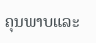ຄຸນພາບແລະ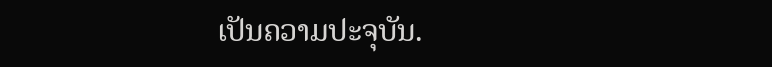ເປັນຄວາມປະຈຸບັນ.